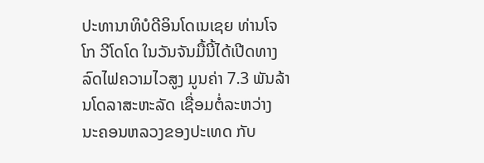ປະທານາທິບໍດີອິນໂດເນເຊຍ ທ່ານໂຈໂກ ວີໂດໂດ ໃນວັນຈັນມື້ນີ້ໄດ້ເປີດທາງ ລົດໄຟຄວາມໄວສູງ ມູນຄ່າ 7.3 ພັນລ້ານໂດລາສະຫະລັດ ເຊື່ອມຕໍ່ລະຫວ່າງ ນະຄອນຫລວງຂອງປະເທດ ກັບ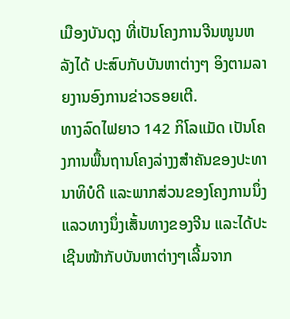ເມືອງບັນດຸງ ທີ່ເປັນໂຄງການຈີນໜູນຫລັງໄດ້ ປະສົບກັບບັນຫາຕ່າງໆ ອິງຕາມລາຍງານອົງການຂ່າວຣອຍເຕີ.
ທາງລົດໄຟຍາວ 142 ກິໂລແມັດ ເປັນໂຄງການພື້ນຖານໂຄງລ່າງງສຳຄັນຂອງປະທານາທິບໍດີ ແລະພາກສ່ວນຂອງໂຄງການນຶ່ງແລວທາງນຶ່ງເສັ້ນທາງຂອງຈີນ ແລະໄດ້ປະເຊີນໜ້າກັບບັນຫາຕ່າງໆເລີ້ມຈາກ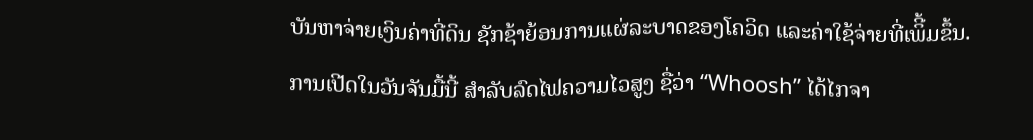ບັນຫາຈ່າຍເງິນຄ່າທີ່ດິນ ຊັກຊ້າຍ້ອນການແຜ່ລະບາດຂອງໂຄວິດ ແລະຄ່າໃຊ້ຈ່າຍທີ່ເພິີ້ມຂຶ້ນ.
ການເປີດໃນວັນຈັນມື້ນີ້ ສຳລັບລົດໄຟຄວາມໄວສູງ ຊື່ວ່າ “Whoosh” ໄດ້ໄກຈາ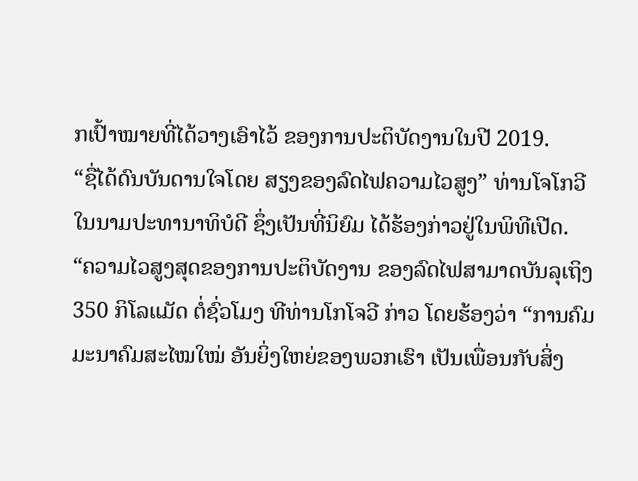ກເປົ້າໝາຍທີ່ໄດ້ວາງເອົາໄວ້ ຂອງການປະຕິບັດງານໃນປີ 2019.
“ຊື່ໄດ້ດົນບັນດານໃຈໂດຍ ສຽງຂອງລົດໄຟຄວາມໄວສູງ” ທ່ານໂຈໂກວີ ໃນນາມປະທານາທິບໍດີ ຊຶ່ງເປັນທີ່ນິຍົມ ໄດ້ຮ້ອງກ່າວຢູ່ໃນພິທີເປີດ.
“ຄວາມໄວສູງສຸດຂອງການປະຕິບັດງານ ຂອງລົດໄຟສາມາດບັນລຸເຖິງ 350 ກິໂລແມັດ ຕໍ່ຊົ່ວໂມງ ທີທ່ານໂກໂຈວີ ກ່າວ ໂດຍຮ້ອງວ່າ “ການຄົມມະນາຄົມສະໄໝໃໝ່ ອັນຍິ່ງໃຫຍ່ຂອງພວກເຮົາ ເປັນເພື່ອນກັບສິ່ງ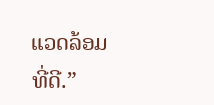ແວດລ້ອມທີ່ດີ.”